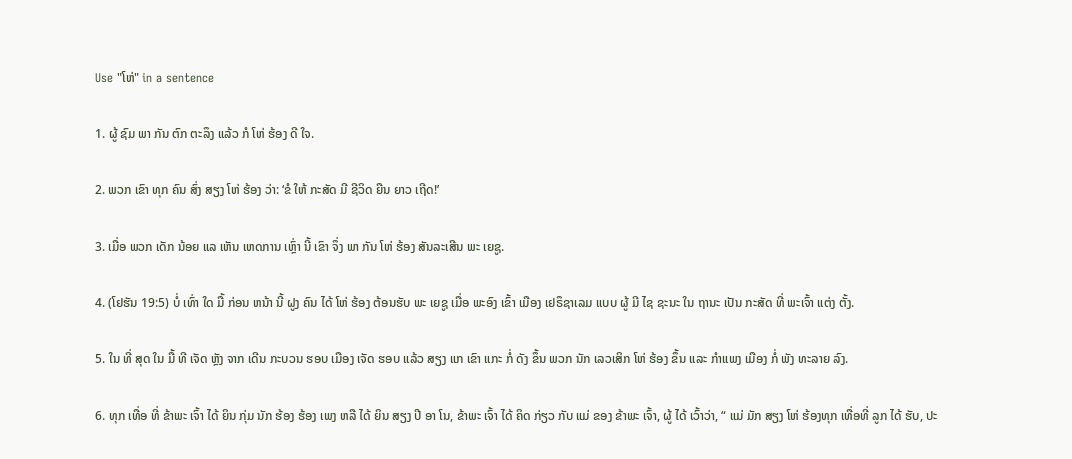Use "ໂຫ່" in a sentence

1. ຜູ້ ຊົມ ພາ ກັນ ຕົກ ຕະລຶງ ແລ້ວ ກໍ ໂຫ່ ຮ້ອງ ດີ ໃຈ.

2. ພວກ ເຂົາ ທຸກ ຄົນ ສົ່ງ ສຽງ ໂຫ່ ຮ້ອງ ວ່າ: ‘ຂໍ ໃຫ້ ກະສັດ ມີ ຊີວິດ ຍືນ ຍາວ ເຖີດ!’

3. ເມື່ອ ພວກ ເດັກ ນ້ອຍ ແລ ເຫັນ ເຫດການ ເຫຼົ່າ ນີ້ ເຂົາ ຈຶ່ງ ພາ ກັນ ໂຫ່ ຮ້ອງ ສັນລະເສີນ ພະ ເຍຊູ.

4. (ໂຢຮັນ 19:5) ບໍ່ ເທົ່າ ໃດ ມື້ ກ່ອນ ຫນ້າ ນີ້ ຝູງ ຄົນ ໄດ້ ໂຫ່ ຮ້ອງ ຕ້ອນຮັບ ພະ ເຍຊູ ເມື່ອ ພະອົງ ເຂົ້າ ເມືອງ ເຢຣຶຊາເລມ ແບບ ຜູ້ ມີ ໄຊ ຊະນະ ໃນ ຖານະ ເປັນ ກະສັດ ທີ່ ພະເຈົ້າ ແຕ່ງ ຕັ້ງ.

5. ໃນ ທີ່ ສຸດ ໃນ ມື້ ທີ ເຈັດ ຫຼັງ ຈາກ ເດີນ ກະບວນ ຮອບ ເມືອງ ເຈັດ ຮອບ ແລ້ວ ສຽງ ແກ ເຂົາ ແກະ ກໍ່ ດັງ ຂຶ້ນ ພວກ ນັກ ເລວເສິກ ໂຫ່ ຮ້ອງ ຂຶ້ນ ແລະ ກໍາແພງ ເມືອງ ກໍ່ ພັງ ທະລາຍ ລົງ.

6. ທຸກ ເທື່ອ ທີ່ ຂ້າພະ ເຈົ້າ ໄດ້ ຍິນ ກຸ່ມ ນັກ ຮ້ອງ ຮ້ອງ ເພງ ຫລື ໄດ້ ຍິນ ສຽງ ປີ ອາ ໂນ, ຂ້າພະ ເຈົ້າ ໄດ້ ຄິດ ກ່ຽວ ກັບ ແມ່ ຂອງ ຂ້າພະ ເຈົ້າ, ຜູ້ ໄດ້ ເວົ້າວ່າ, “ ແມ່ ມັກ ສຽງ ໂຫ່ ຮ້ອງທຸກ ເທື່ອທີ່ ລູກ ໄດ້ ຮັບ, ປະ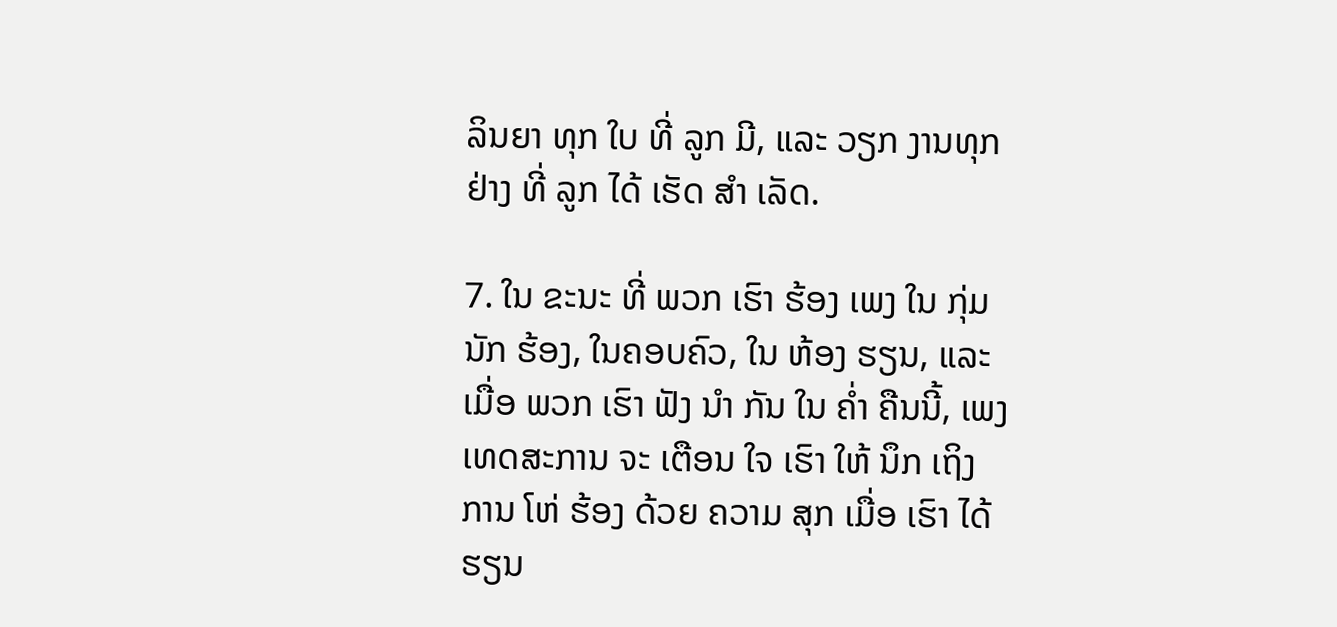ລິນຍາ ທຸກ ໃບ ທີ່ ລູກ ມີ, ແລະ ວຽກ ງານທຸກ ຢ່າງ ທີ່ ລູກ ໄດ້ ເຮັດ ສໍາ ເລັດ.

7. ໃນ ຂະນະ ທີ່ ພວກ ເຮົາ ຮ້ອງ ເພງ ໃນ ກຸ່ມ ນັກ ຮ້ອງ, ໃນຄອບຄົວ, ໃນ ຫ້ອງ ຮຽນ, ແລະ ເມື່ອ ພວກ ເຮົາ ຟັງ ນໍາ ກັນ ໃນ ຄ່ຳ ຄືນນີ້, ເພງ ເທດສະການ ຈະ ເຕືອນ ໃຈ ເຮົາ ໃຫ້ ນຶກ ເຖິງ ການ ໂຫ່ ຮ້ອງ ດ້ວຍ ຄວາມ ສຸກ ເມື່ອ ເຮົາ ໄດ້ ຮຽນ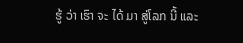ຮູ້ ວ່າ ເຮົາ ຈະ ໄດ້ ມາ ສູ່ໂລກ ນີ້ ແລະ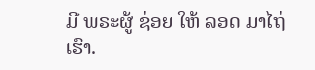ມີ ພຣະຜູ້ ຊ່ອຍ ໃຫ້ ລອດ ມາໄຖ່ ເຮົາ.